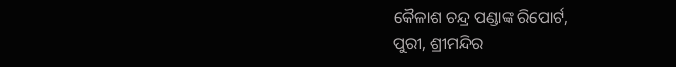କୈଳାଶ ଚନ୍ଦ୍ର ପଣ୍ଡାଙ୍କ ରିପୋର୍ଟ,
ପୁରୀ, ଶ୍ରୀମନ୍ଦିର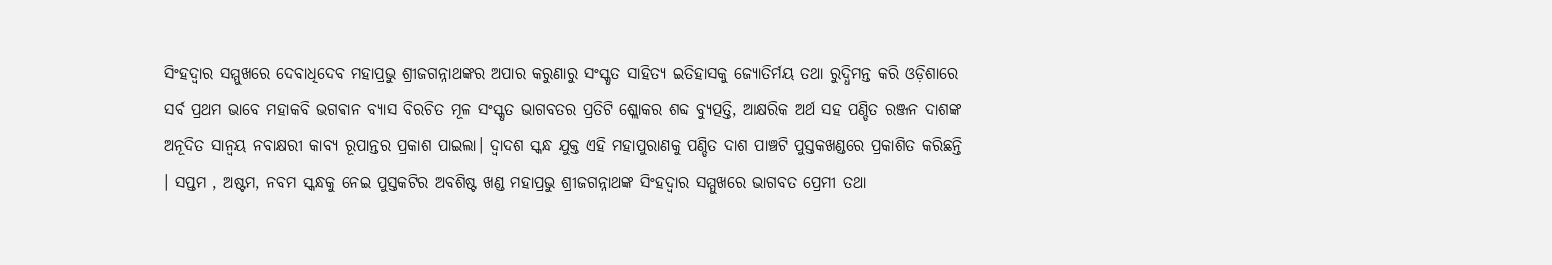ସିଂହଦ୍ୱାର ସମ୍ମୁଖରେ ଦେବାଧିଦେବ ମହାପ୍ରଭୁ ଶ୍ରୀଜଗନ୍ନାଥଙ୍କର ଅପାର କରୁଣାରୁ ସଂସ୍କୃତ ସାହିତ୍ୟ ଇତିହାସକୁ ଜ୍ୟୋତିର୍ମୟ ତଥା ରୁଦ୍ଧିମନ୍ତ କରି ଓଡ଼ିଶାରେ ସର୍ବ ପ୍ରଥମ ଭାବେ ମହାକବି ଭଗଵାନ ବ୍ୟାସ ବିରଚିତ ମୂଳ ସଂସ୍କୃତ ଭାଗବତର ପ୍ରତିଟି ଶ୍ଲୋକର ଶବ୍ଦ ବ୍ୟୁତ୍ପତ୍ତି, ଆକ୍ଷରିକ ଅର୍ଥ ସହ ପଣ୍ଡିତ ରଞ୍ଜନ ଦାଶଙ୍କ ଅନୂଦିତ ସାନ୍ୱୟ ନବାକ୍ଷରୀ କାବ୍ୟ ରୂପାନ୍ତର ପ୍ରକାଶ ପାଇଲା। ଦ୍ବାଦଶ ସ୍କନ୍ଧ ଯୁକ୍ତ ଏହି ମହାପୁରାଣକୁ ପଣ୍ଡିତ ଦାଶ ପାଞ୍ଚଟି ପୁସ୍ତକଖଣ୍ଡରେ ପ୍ରକାଶିତ କରିଛନ୍ତି । ସପ୍ତମ , ଅଷ୍ଟମ, ନବମ ସ୍କନ୍ଧକୁ ନେଇ ପୁସ୍ତକଟିର ଅବଶିଷ୍ଟ ଖଣ୍ଡ ମହାପ୍ରଭୁ ଶ୍ରୀଜଗନ୍ନାଥଙ୍କ ସିଂହଦ୍ଵାର ସମ୍ମୁଖରେ ଭାଗବତ ପ୍ରେମୀ ତଥା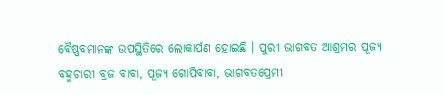ବୈଷ୍ଣବମାନଙ୍କ ଉପସ୍ଥିତିରେ ଲୋକାର୍ପଣ ହୋଇଛି । ପୁରୀ ଭାଗବତ ଆଶ୍ରମର ପୂଜ୍ୟ ବହ୍ମଚାରୀ ବ୍ରଜ ବାବା, ପୂଜ୍ୟ ଗୋପିବାବା, ଭାଗବତପ୍ରେମୀ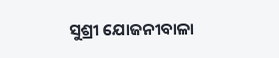ସୁଶ୍ରୀ ଯୋଜନୀବାଳା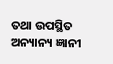ତଥା ଉପସ୍ଥିତ ଅନ୍ୟାନ୍ୟ ଜ୍ଞାନୀ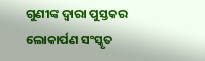ଗୁଣୀଙ୍କ ଦ୍ଵାରା ପୁସ୍ତକର ଲୋକାର୍ପଣ ସଂସ୍କୃତ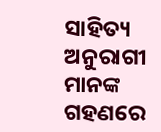ସାହିତ୍ୟ ଅନୁରାଗୀ ମାନଙ୍କ ଗହଣରେ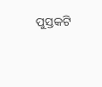ପୁସ୍ତକଟି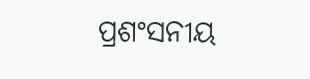ପ୍ରଶଂସନୀୟ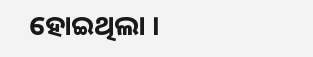ହୋଇଥିଲା ।